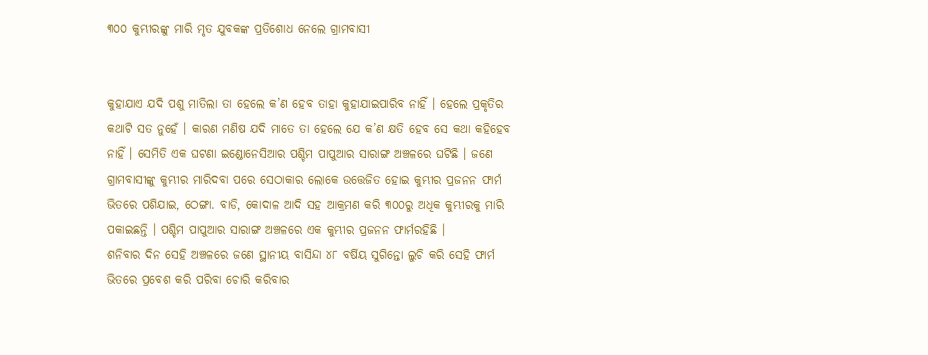୩୦୦ କୁମ୍ଭୀରଙ୍କୁ ମାରି ମୃତ ଯୁବକଙ୍କ ପ୍ରତିଶୋଧ ନେଲେ ଗ୍ରାମବାସୀ


କୁହାଯାଏ ଯଦି ପଶୁ ମାତିଲା ତା ହେଲେ କ’ଣ ହେବ ତାହା କୁହାଯାଇପାରିବ ନାହିଁ । ହେଲେ ପ୍ରକୃତିର କଥାଟି ସତ ନୁହେଁ । କାରଣ ମଣିଷ ଯଦି ମାତେ ତା ହେଲେ ଯେ କ’ଣ କ୍ଷତି ହେବ ସେ କଥା କହିହେବ ନାହିଁ । ସେମିତି ଏକ ଘଟଣା ଇଣ୍ଡୋନେସିଆର ପଶ୍ଚିମ ପାପୁଆର ସାରାଙ୍ଗ ଅଞ୍ଚଳରେ ଘଟିଛି । ଜଣେ ଗ୍ରାମବାସୀଙ୍କୁ କୁମ୍ଭୀର ମାରିଦବା ପରେ ସେଠାକାର ଲୋକେ ଉତ୍ତେଜିତ ହୋଇ କୁମ୍ଭୀର ପ୍ରଜନନ ଫାର୍ମ ଭିତରେ ପଶିଯାଇ, ଠେଙ୍ଗା. ବାଡି, କୋଦାଳ ଆଦି ସହ ଆକ୍ରମଣ କରି ୩୦୦ରୁ ଅଧିକ କୁମ୍ଭୀରକୁ ମାରି ପକାଇଛନ୍ତି । ପଶ୍ଚିମ ପାପୁଆର ସାରାଙ୍ଗ ଅଞ୍ଚଳରେ ଏକ କୁମ୍ଭୀର ପ୍ରଜନନ ଫାର୍ମରହିଛି ।
ଶନିବାର ଦିନ ସେହି ଅଞ୍ଚଳରେ ଜଣେ ସ୍ଥାନୀୟ ବାସିନ୍ଦା ୪୮ ବର୍ଷିୟ ସୁଗିନ୍ତୋ ଲୁଚି କରି ସେହି ଫାର୍ମ ଭିତରେ ପ୍ରବେଶ କରି ପରିବା ଚୋରି କରିବାର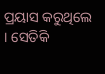ପ୍ରୟାସ କରୁଥିଲେ । ସେତିକି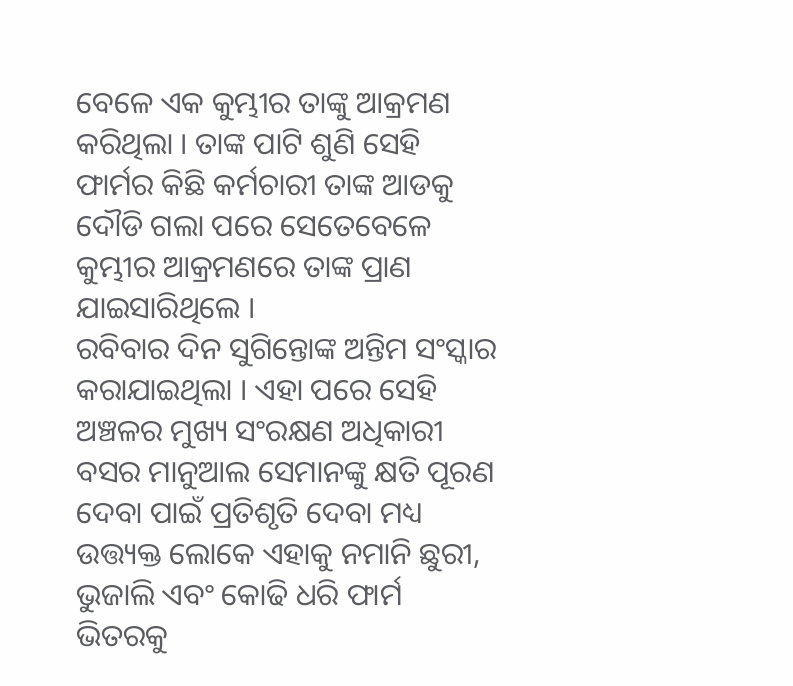ବେଳେ ଏକ କୁମ୍ଭୀର ତାଙ୍କୁ ଆକ୍ରମଣ କରିଥିଲା । ତାଙ୍କ ପାଟି ଶୁଣି ସେହି ଫାର୍ମର କିଛି କର୍ମଚାରୀ ତାଙ୍କ ଆଡକୁ ଦୌଡି ଗଲା ପରେ ସେତେବେଳେ କୁମ୍ଭୀର ଆକ୍ରମଣରେ ତାଙ୍କ ପ୍ରାଣ ଯାଇସାରିଥିଲେ ।
ରବିବାର ଦିନ ସୁଗିନ୍ତୋଙ୍କ ଅନ୍ତିମ ସଂସ୍କାର କରାଯାଇଥିଲା । ଏହା ପରେ ସେହି ଅଞ୍ଚଳର ମୁଖ୍ୟ ସଂରକ୍ଷଣ ଅଧିକାରୀ ବସର ମାନୁଆଲ ସେମାନଙ୍କୁ କ୍ଷତି ପୂରଣ ଦେବା ପାଇଁ ପ୍ରତିଶୃତି ଦେବା ମଧ୍ୟ ଉତ୍ତ୍ୟକ୍ତ ଲୋକେ ଏହାକୁ ନମାନି ଛୁରୀ, ଭୁଜାଲି ଏବଂ କୋଢି ଧରି ଫାର୍ମ ଭିତରକୁ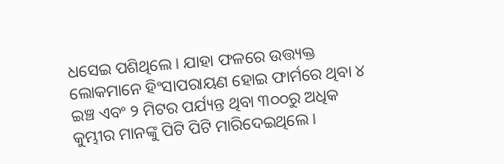ଧସେଇ ପଶିଥିଲେ । ଯାହା ଫଳରେ ଉତ୍ତ୍ୟକ୍ତ ଲୋକମାନେ ହିଂସାପରାୟଣ ହୋଇ ଫାର୍ମରେ ଥିବା ୪ ଇଞ୍ଚ ଏବଂ ୨ ମିଟର ପର୍ଯ୍ୟନ୍ତ ଥିବା ୩୦୦ରୁ ଅଧିକ କୁମ୍ଭୀର ମାନଙ୍କୁ ପିଟି ପିଟି ମାରିଦେଇଥିଲେ ।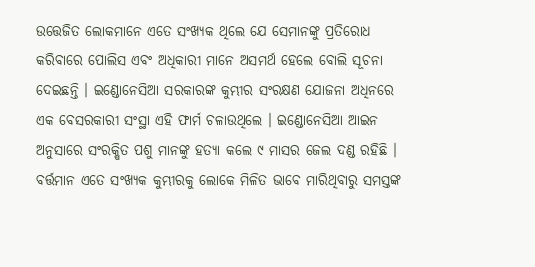ଉତ୍ତେଜିତ ଲୋକମାନେ ଏତେ ସଂଖ୍ୟକ ଥିଲେ ଯେ ସେମାନଙ୍କୁ ପ୍ରତିରୋଧ କରିବାରେ ପୋଲିସ ଏବଂ ଅଧିକାରୀ ମାନେ ଅସମର୍ଥ ହେଲେ ବୋଲି ସୂଚନା ଦେଇଛନ୍ତି । ଇଣ୍ଡୋନେସିଆ ସରକାରଙ୍କ କୁମ୍ଭୀର ସଂରକ୍ଷଣ ଯୋଜନା ଅଧିନରେ ଏକ ବେସରକାରୀ ସଂସ୍ଥା ଏହି ଫାର୍ମ ଚଳାଉଥିଲେ । ଇଣ୍ଡୋନେସିଆ ଆଇନ ଅନୁସାରେ ସଂରକ୍ଷିତ ପଶୁ ମାନଙ୍କୁ ହତ୍ୟା କଲେ ୯ ମାସର ଜେଲ ଦଣ୍ଡ ରହିଛି । ବର୍ତ୍ତମାନ ଏତେ ସଂଖ୍ୟକ କୁମ୍ଭୀରକୁ ଲୋକେ ମିଳିତ ଭାବେ ମାରିଥିବାରୁ ସମସ୍ତଙ୍କ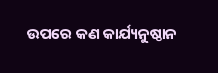ଉପରେ କଣ କାର୍ଯ୍ୟନୁଷ୍ଠାନ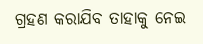ଗ୍ରହଣ କରାଯିବ ତାହାକୁ ନେଇ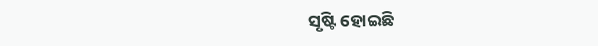ସୃଷ୍ଟି ହୋଇଛି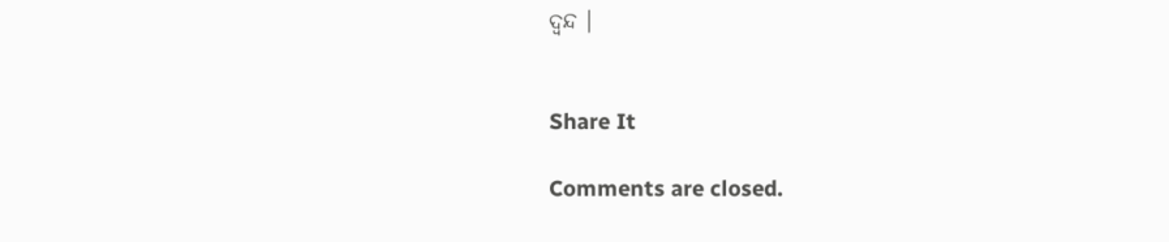ଦ୍ୱନ୍ଦ ।


Share It

Comments are closed.